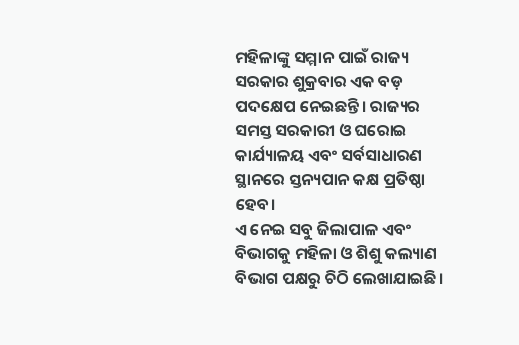ମହିଳାଙ୍କୁ ସମ୍ମାନ ପାଇଁ ରାଜ୍ୟ ସରକାର ଶୁକ୍ରବାର ଏକ ବଡ଼ ପଦକ୍ଷେପ ନେଇଛନ୍ତି। ରାଜ୍ୟର ସମସ୍ତ ସରକାରୀ ଓ ଘରୋଇ କାର୍ଯ୍ୟାଳୟ ଏବଂ ସର୍ବସାଧାରଣ ସ୍ଥାନରେ ସ୍ତନ୍ୟପାନ କକ୍ଷ ପ୍ରତିଷ୍ଠା ହେବ।
ଏ ନେଇ ସବୁ ଜିଲାପାଳ ଏବଂ ବିଭାଗକୁ ମହିଳା ଓ ଶିଶୁ କଲ୍ୟାଣ ବିଭାଗ ପକ୍ଷରୁ ଚିଠି ଲେଖାଯାଇଛି।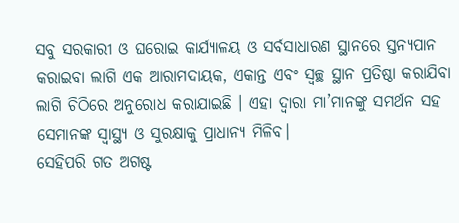ସବୁ ସରକାରୀ ଓ ଘରୋଇ କାର୍ଯ୍ୟାଳୟ ଓ ସର୍ବସାଧାରଣ ସ୍ଥାନରେ ସ୍ତନ୍ୟପାନ କରାଇବା ଲାଗି ଏକ ଆରାମଦାୟକ, ଏକାନ୍ତ ଏବଂ ସ୍ବଚ୍ଛ ସ୍ଥାନ ପ୍ରତିଷ୍ଠା କରାଯିବା ଲାଗି ଚିଠିରେ ଅନୁରୋଧ କରାଯାଇଛି । ଏହା ଦ୍ୱାରା ମା’ମାନଙ୍କୁ ସମର୍ଥନ ସହ ସେମାନଙ୍କ ସ୍ବାସ୍ଥ୍ୟ ଓ ସୁରକ୍ଷାକୁ ପ୍ରାଧାନ୍ୟ ମିଳିବ।
ସେହିପରି ଗତ ଅଗଷ୍ଟ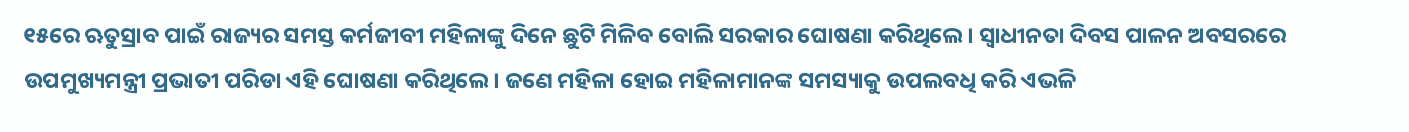୧୫ରେ ଋତୁସ୍ରାବ ପାଇଁ ରାଜ୍ୟର ସମସ୍ତ କର୍ମଜୀବୀ ମହିଳାଙ୍କୁ ଦିନେ ଛୁଟି ମିଳିବ ବୋଲି ସରକାର ଘୋଷଣା କରିଥିଲେ। ସ୍ବାଧୀନତା ଦିବସ ପାଳନ ଅବସରରେ ଉପମୁଖ୍ୟମନ୍ତ୍ରୀ ପ୍ରଭାତୀ ପରିଡା ଏହି ଘୋଷଣା କରିଥିଲେ। ଜଣେ ମହିଳା ହୋଇ ମହିଳାମାନଙ୍କ ସମସ୍ୟାକୁ ଉପଲବଧି କରି ଏଭଳି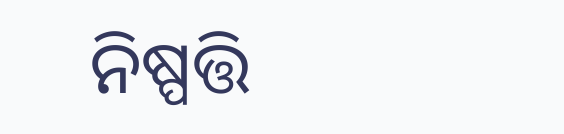ନିଷ୍ପତ୍ତି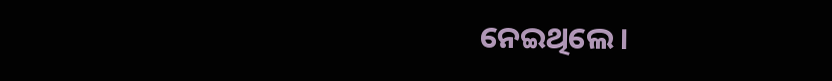ନେଇଥିଲେ।